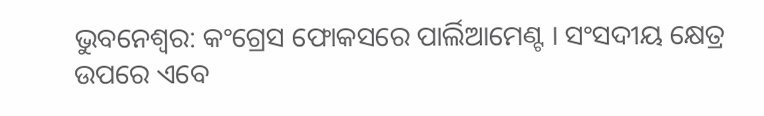ଭୁବନେଶ୍ବର: କଂଗ୍ରେସ ଫୋକସରେ ପାର୍ଲିଆମେଣ୍ଟ । ସଂସଦୀୟ କ୍ଷେତ୍ର ଉପରେ ଏବେ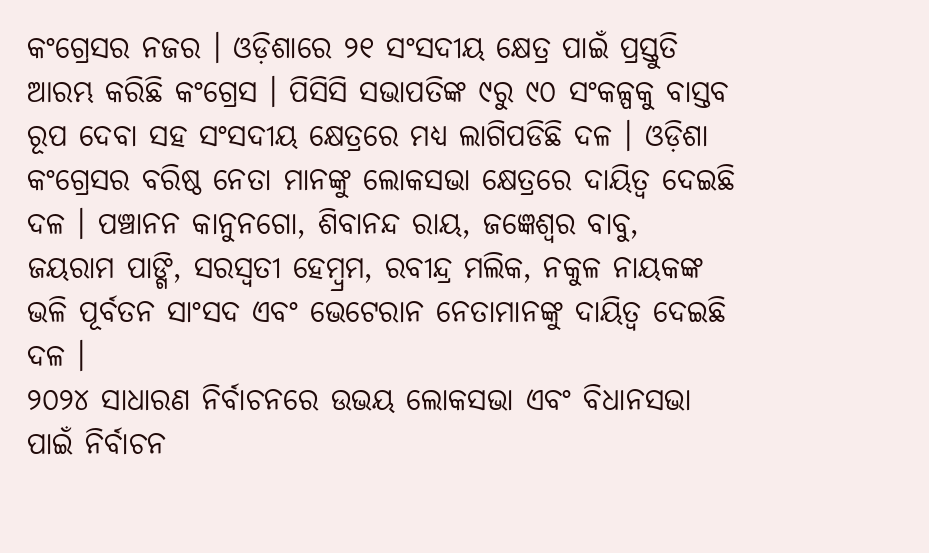କଂଗ୍ରେସର ନଜର । ଓଡ଼ିଶାରେ ୨୧ ସଂସଦୀୟ କ୍ଷେତ୍ର ପାଇଁ ପ୍ରସ୍ତୁତି ଆରମ୍ଭ କରିଛି କଂଗ୍ରେସ । ପିସିସି ସଭାପତିଙ୍କ ୯ରୁ ୯୦ ସଂକଳ୍ପକୁ ବାସ୍ତବ ରୂପ ଦେବା ସହ ସଂସଦୀୟ କ୍ଷେତ୍ରରେ ମଧ୍ୟ ଲାଗିପଡିଛି ଦଳ । ଓଡ଼ିଶା କଂଗ୍ରେସର ବରିଷ୍ଠ ନେତା ମାନଙ୍କୁ ଲୋକସଭା କ୍ଷେତ୍ରରେ ଦାୟିତ୍ବ ଦେଇଛି ଦଳ । ପଞ୍ଚାନନ କାନୁନଗୋ, ଶିବାନନ୍ଦ ରାୟ, ଜଜ୍ଞେଶ୍ବର ବାବୁ, ଜୟରାମ ପାଙ୍ଗି, ସରସ୍ବତୀ ହେମ୍ବ୍ରମ, ରବୀନ୍ଦ୍ର ମଲିକ, ନକୁଳ ନାୟକଙ୍କ ଭଳି ପୂର୍ବତନ ସାଂସଦ ଏବଂ ଭେଟେରାନ ନେତାମାନଙ୍କୁ ଦାୟିତ୍ବ ଦେଇଛି ଦଳ ।
୨୦୨୪ ସାଧାରଣ ନିର୍ବାଚନରେ ଉଭୟ ଲୋକସଭା ଏବଂ ବିଧାନସଭା ପାଇଁ ନିର୍ବାଚନ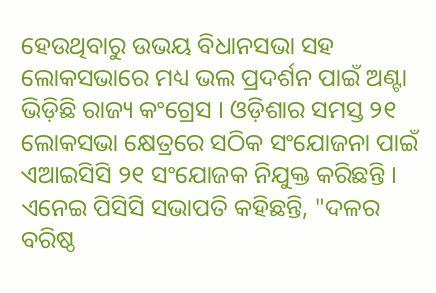ହେଉଥିବାରୁ ଉଭୟ ବିଧାନସଭା ସହ ଲୋକସଭାରେ ମଧ୍ୟ ଭଲ ପ୍ରଦର୍ଶନ ପାଇଁ ଅଣ୍ଟା ଭିଡ଼ିଛି ରାଜ୍ୟ କଂଗ୍ରେସ । ଓଡ଼ିଶାର ସମସ୍ତ ୨୧ ଲୋକସଭା କ୍ଷେତ୍ରରେ ସଠିକ ସଂଯୋଜନା ପାଇଁ ଏଆଇସିସି ୨୧ ସଂଯୋଜକ ନିଯୁକ୍ତ କରିଛନ୍ତି । ଏନେଇ ପିସିସି ସଭାପତି କହିଛନ୍ତି, "ଦଳର ବରିଷ୍ଠ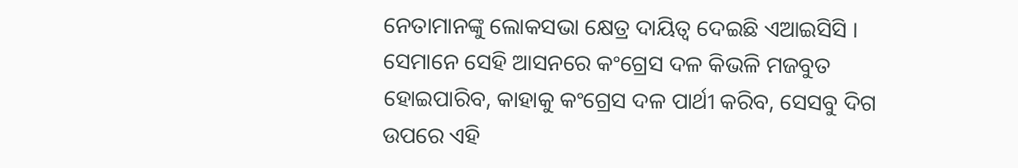ନେତାମାନଙ୍କୁ ଲୋକସଭା କ୍ଷେତ୍ର ଦାୟିତ୍ବ ଦେଇଛି ଏଆଇସିସି । ସେମାନେ ସେହି ଆସନରେ କଂଗ୍ରେସ ଦଳ କିଭଳି ମଜବୁତ ହୋଇପାରିବ, କାହାକୁ କଂଗ୍ରେସ ଦଳ ପାର୍ଥୀ କରିବ, ସେସବୁ ଦିଗ ଉପରେ ଏହି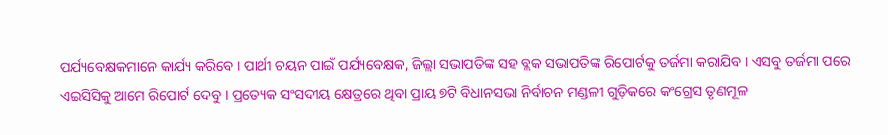ପର୍ଯ୍ୟବେକ୍ଷକମାନେ କାର୍ଯ୍ୟ କରିବେ । ପାର୍ଥୀ ଚୟନ ପାଇଁ ପର୍ଯ୍ୟବେକ୍ଷକ, ଜିଲ୍ଲା ସଭାପତିଙ୍କ ସହ ବ୍ଲକ ସଭାପତିଙ୍କ ରିପୋର୍ଟକୁ ତର୍ଜମା କରାଯିବ । ଏସବୁ ତର୍ଜମା ପରେ ଏଇସିସିକୁ ଆମେ ରିପୋର୍ଟ ଦେବୁ । ପ୍ରତ୍ୟେକ ସଂସଦୀୟ କ୍ଷେତ୍ରରେ ଥିବା ପ୍ରାୟ ୭ଟି ବିଧାନସଭା ନିର୍ବାଚନ ମଣ୍ଡଳୀ ଗୁଡ଼ିକରେ କଂଗ୍ରେସ ତୃଣମୂଳ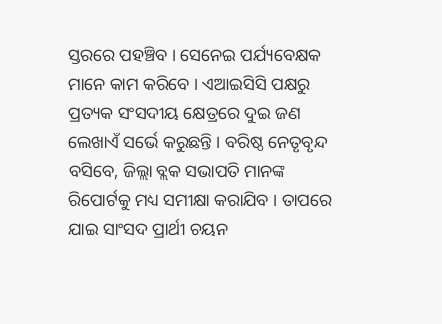ସ୍ତରରେ ପହଞ୍ଚିବ । ସେନେଇ ପର୍ଯ୍ୟବେକ୍ଷକ ମାନେ କାମ କରିବେ । ଏଆଇସିସି ପକ୍ଷରୁ ପ୍ରତ୍ୟକ ସଂସଦୀୟ କ୍ଷେତ୍ରରେ ଦୁଇ ଜଣ ଲେଖାଏଁ ସର୍ଭେ କରୁଛନ୍ତି । ବରିଷ୍ଠ ନେତୃବୃନ୍ଦ ବସିବେ, ଜିଲ୍ଲା ବ୍ଲକ ସଭାପତି ମାନଙ୍କ ରିପୋର୍ଟକୁ ମଧ୍ୟ ସମୀକ୍ଷା କରାଯିବ । ତାପରେ ଯାଇ ସାଂସଦ ପ୍ରାର୍ଥୀ ଚୟନ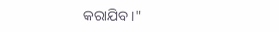କରାଯିବ ।"